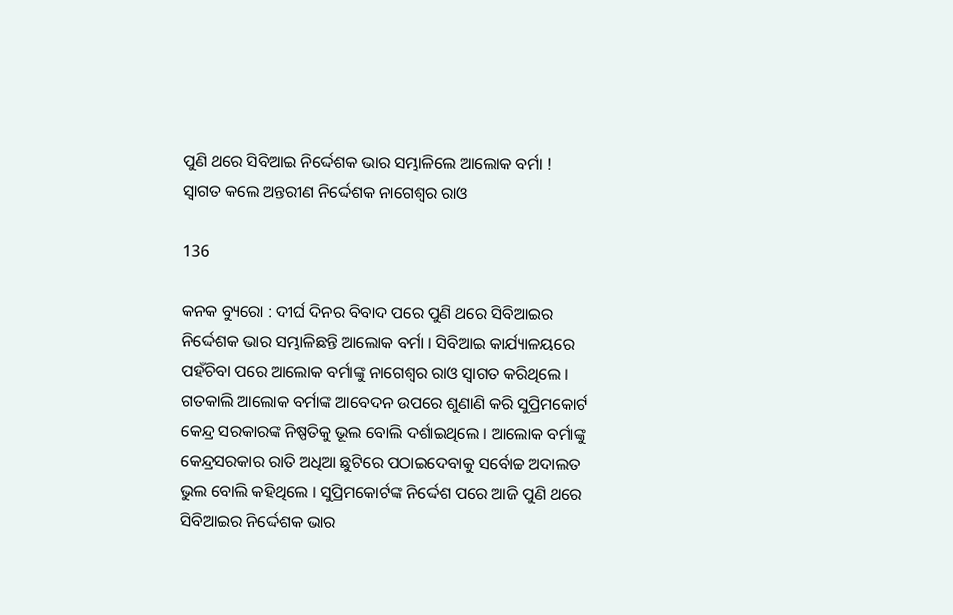ପୁଣି ଥରେ ସିବିଆଇ ନିର୍ଦ୍ଦେଶକ ଭାର ସମ୍ଭାଳିଲେ ଆଲୋକ ବର୍ମା ! ସ୍ୱାଗତ କଲେ ଅନ୍ତରୀଣ ନିର୍ଦ୍ଦେଶକ ନାଗେଶ୍ୱର ରାଓ

136

କନକ ବ୍ୟୁରୋ : ଦୀର୍ଘ ଦିନର ବିବାଦ ପରେ ପୁଣି ଥରେ ସିବିଆଇର ନିର୍ଦ୍ଦେଶକ ଭାର ସମ୍ଭାଳିଛନ୍ତି ଆଲୋକ ବର୍ମା । ସିବିଆଇ କାର୍ଯ୍ୟାଳୟରେ ପହଁଚିବା ପରେ ଆଲୋକ ବର୍ମାଙ୍କୁ ନାଗେଶ୍ୱର ରାଓ ସ୍ୱାଗତ କରିଥିଲେ । ଗତକାଲି ଆଲୋକ ବର୍ମାଙ୍କ ଆବେଦନ ଉପରେ ଶୁଣାଣି କରି ସୁପ୍ରିମକୋର୍ଟ କେନ୍ଦ୍ର ସରକାରଙ୍କ ନିଷ୍ପତିକୁ ଭୂଲ ବୋଲି ଦର୍ଶାଇଥିଲେ । ଆଲୋକ ବର୍ମାଙ୍କୁ କେନ୍ଦ୍ରସରକାର ରାତି ଅଧିଆ ଛୁଟିରେ ପଠାଇଦେବାକୁ ସର୍ବୋଚ୍ଚ ଅଦାଲତ ଭୁଲ ବୋଲି କହିଥିଲେ । ସୁପ୍ରିମକୋର୍ଟଙ୍କ ନିର୍ଦ୍ଦେଶ ପରେ ଆଜି ପୁଣି ଥରେ ସିବିଆଇର ନିର୍ଦ୍ଦେଶକ ଭାର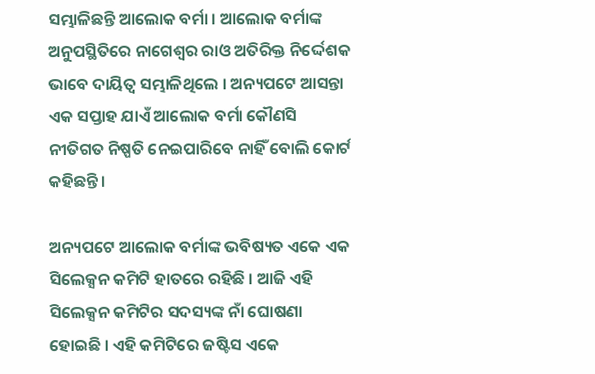ସମ୍ଭାଳିଛନ୍ତି ଆଲୋକ ବର୍ମା । ଆଲୋକ ବର୍ମାଙ୍କ ଅନୁପସ୍ଥିତିରେ ନାଗେଶ୍ୱର ରାଓ ଅତିରିକ୍ତ ନିର୍ଦ୍ଦେଶକ ଭାବେ ଦାୟିତ୍ୱ ସମ୍ଭାଳିଥିଲେ । ଅନ୍ୟପଟେ ଆସନ୍ତା ଏକ ସପ୍ତାହ ଯାଏଁ ଆଲୋକ ବର୍ମା କୌଣସି ନୀତିଗତ ନିଷ୍ପତି ନେଇପାରିବେ ନାହିଁ ବୋଲି କୋର୍ଟ କହିଛନ୍ତି ।

ଅନ୍ୟପଟେ ଆଲୋକ ବର୍ମାଙ୍କ ଭବିଷ୍ୟତ ଏକେ ଏକ ସିଲେକ୍ସନ କମିଟି ହାତରେ ରହିଛି । ଆଜି ଏହି ସିଲେକ୍ସନ କମିଟିର ସଦସ୍ୟଙ୍କ ନାଁ ଘୋଷଣା ହୋଇଛି । ଏହି କମିଟିରେ ଜଷ୍ଟିସ ଏକେ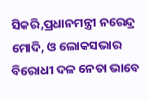ସିକରି,ପ୍ରଧାନମନ୍ତ୍ରୀ ନରେନ୍ଦ୍ର ମୋଦି, ଓ ଲୋକସଭାର ବିରୋଧୀ ଦଳ ନେତା ଭାବେ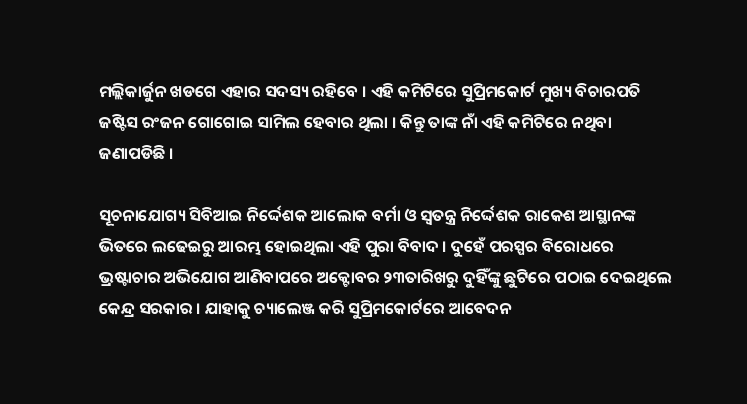ମଲ୍ଲିକାର୍ଜୁନ ଖଡଗେ ଏହାର ସଦସ୍ୟ ରହିବେ । ଏହି କମିଟିରେ ସୁପ୍ରିମକୋର୍ଟ ମୁଖ୍ୟ ବିଚାରପତି ଜଷ୍ଟିସ ରଂଜନ ଗୋଗୋଇ ସାମିଲ ହେବାର ଥିଲା । କିନ୍ତୁ ତାଙ୍କ ନାଁ ଏହି କମିଟିରେ ନଥିବା ଜଣାପଡିଛି ।

ସୂଚନାଯୋଗ୍ୟ ସିବିଆଇ ନିର୍ଦ୍ଦେଶକ ଆଲୋକ ବର୍ମା ଓ ସ୍ୱତନ୍ତ୍ର ନିର୍ଦ୍ଦେଶକ ରାକେଶ ଆସ୍ଥାନଙ୍କ ଭିତରେ ଲଢେଇରୁ ଆରମ୍ଭ ହୋଇଥିଲା ଏହି ପୁରା ବିବାଦ । ଦୁହେଁ ପରସ୍ପର ବିରୋଧରେ ଭ୍ରଷ୍ଟାଚାର ଅଭିଯୋଗ ଆଣିବାପରେ ଅକ୍ଟୋବର ୨୩ତାରିଖରୁ ଦୁହିଁଙ୍କୁ ଛୁଟିରେ ପଠାଇ ଦେଇଥିଲେ କେନ୍ଦ୍ର ସରକାର । ଯାହାକୁ ଚ୍ୟାଲେଞ୍ଜ କରି ସୁପ୍ରିମକୋର୍ଟରେ ଆବେଦନ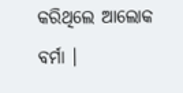କରିଥିଲେ ଆଲୋକ ବର୍ମା ।